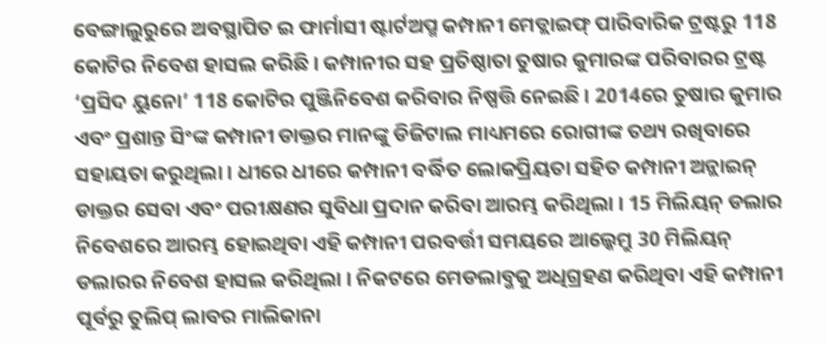ବେଙ୍ଗାଲୁରୁରେ ଅବସ୍ଥାପିତ ଇ ଫାର୍ମାସୀ ଷ୍ଟାର୍ଟଅପ୍ମ କମ୍ପାନୀ ମେଡ୍ଲାଇଫ୍ ପାରିବାରିକ ଟ୍ରଷ୍ଟରୁ 118 କୋଟିର ନିବେଶ ହାସଲ କରିଛି । କମ୍ପାନୀର ସହ ପ୍ରତିଷ୍ଠାତା ତୁଷାର କୁମାରଙ୍କ ପରିବାରର ଟ୍ରଷ୍ଟ ‘ପ୍ରସିଦ ୟୁନୋ’ 118 କୋଟିର ପୁଞ୍ଜିନିବେଶ କରିବାର ନିଷ୍ପତ୍ତି ନେଇଛି । 2014ରେ ତୁଷାର କୁମାର ଏବଂ ପ୍ରଶାନ୍ତ ସିଂଙ୍କ କମ୍ପାନୀ ଡାକ୍ତର ମାନଙ୍କୁ ଡିଜିଟାଲ ମାଧ୍ୟମରେ ରୋଗୀଙ୍କ ତଥ୍ୟ ରଖିବାରେ ସହାୟତା କରୁଥିଲା । ଧୀରେ ଧୀରେ କମ୍ପାନୀ ବର୍ଦ୍ଧିତ ଲୋକପ୍ରିୟତା ସହିତ କମ୍ପାନୀ ଅନ୍ଲାଇନ୍ ଡାକ୍ତର ସେବା ଏବଂ ପରୀକ୍ଷଣର ସୁବିଧା ପ୍ରଦାନ କରିବା ଆରମ୍ଭ କରିଥିଲା । 15 ମିଲିୟନ୍ ଡଲାର ନିବେଶରେ ଆରମ୍ଭ ହୋଇଥିବା ଏହି କମ୍ପାନୀ ପରବର୍ତ୍ତୀ ସମୟରେ ଆଲ୍କେମ୍ରୁ 30 ମିଲିୟନ୍ ଡଲାରର ନିବେଶ ହାସଲ କରିଥିଲା । ନିକଟରେ ମେଡଲାବ୍ଜକୁ ଅଧିଗ୍ରହଣ କରିଥିବା ଏହି କମ୍ପାନୀ ପୂର୍ବରୁ ତୁଲିପ୍ ଲାବର ମାଲିକାନା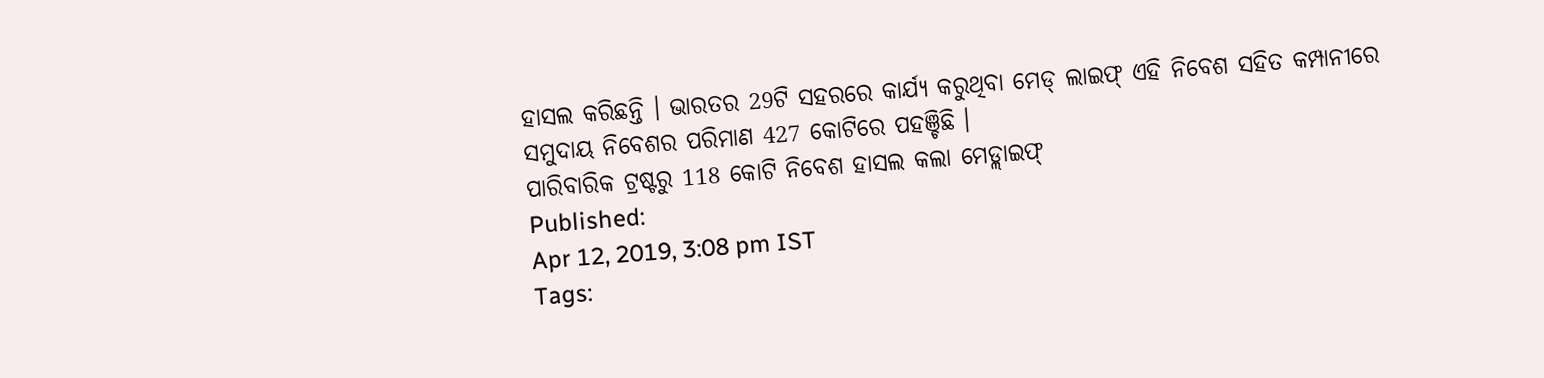ହାସଲ କରିଛନ୍ତି । ଭାରତର 29ଟି ସହରରେ କାର୍ଯ୍ୟ କରୁଥିବା ମେଡ୍ ଲାଇଫ୍ ଏହି ନିବେଶ ସହିତ କମ୍ପାନୀରେ ସମୁଦାୟ ନିବେଶର ପରିମାଣ 427 କୋଟିରେ ପହଞ୍ଚିଛି ।
ପାରିବାରିକ ଟ୍ରଷ୍ଟରୁ 118 କୋଟି ନିବେଶ ହାସଲ କଲା ମେଡ୍ଲାଇଫ୍
Published:
Apr 12, 2019, 3:08 pm IST
Tags: